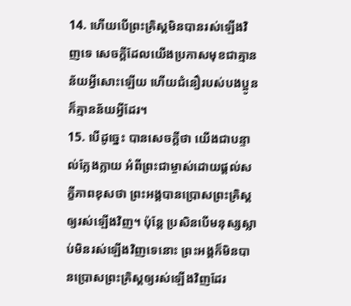14. ហើយបើព្រះគ្រិស្ដមិនបានរស់ឡើងវិញទេ សេចក្ដីដែលយើងប្រកាសមុខជាគ្មានន័យអ្វីសោះឡើយ ហើយជំនឿរបស់បងប្អូន ក៏គ្មានន័យអ្វីដែរ។
15. បើដូច្នេះ បានសេចក្ដីថា យើងជាបន្ទាល់ក្លែងក្លាយ អំពីព្រះជាម្ចាស់ដោយផ្ដល់សក្ខីភាពខុសថា ព្រះអង្គបានប្រោសព្រះគ្រិស្ដឲ្យរស់ឡើងវិញ។ ប៉ុន្តែ ប្រសិនបើមនុស្សស្លាប់មិនរស់ឡើងវិញទេនោះ ព្រះអង្គក៏មិនបានប្រោសព្រះគ្រិស្ដឲ្យរស់ឡើងវិញដែរ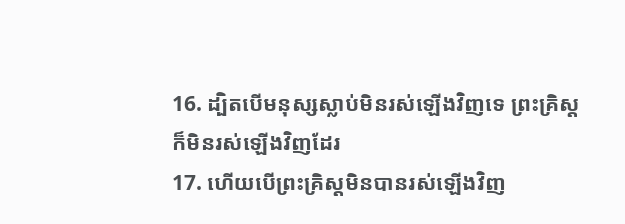16. ដ្បិតបើមនុស្សស្លាប់មិនរស់ឡើងវិញទេ ព្រះគ្រិស្ដក៏មិនរស់ឡើងវិញដែរ
17. ហើយបើព្រះគ្រិស្ដមិនបានរស់ឡើងវិញ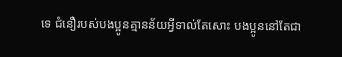ទេ ជំនឿរបស់បងប្អូនគ្មានន័យអ្វីទាល់តែសោះ បងប្អូននៅតែជា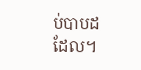ប់បាបដដែល។